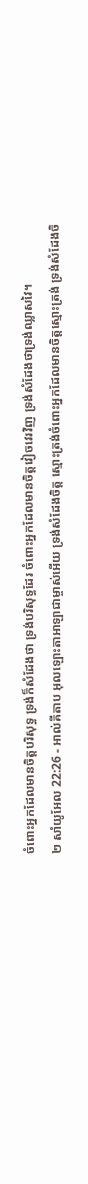ចំពោះអ្នកដែលមានចិត្តបរិសុទ្ធ ទ្រង់ក៏សំដែងថា ទ្រង់បរិសុទ្ធដែរ ចំពោះអ្នកដែលមានចិត្តវៀចវេរវិញ ទ្រង់សំដែងថាទ្រង់ឈ្លាសវៃ។
២ សាំយូអែល 22:26 - អាល់គីតាប អុលឡោះតាអាឡាជាម្ចាស់អើយ ទ្រង់សំដែងចិត្ត ស្មោះត្រង់ចំពោះអ្នកដែលមានចិត្តស្មោះត្រង់ ទ្រង់សំដែងចិ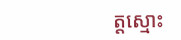ត្តស្មោះ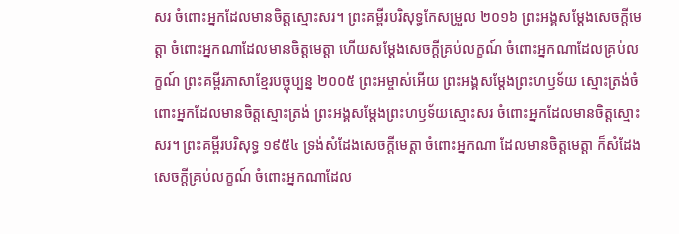សរ ចំពោះអ្នកដែលមានចិត្តស្មោះសរ។ ព្រះគម្ពីរបរិសុទ្ធកែសម្រួល ២០១៦ ព្រះអង្គសម្ដែងសេចក្ដីមេត្តា ចំពោះអ្នកណាដែលមានចិត្តមេត្តា ហើយសម្ដែងសេចក្ដីគ្រប់លក្ខណ៍ ចំពោះអ្នកណាដែលគ្រប់លក្ខណ៍ ព្រះគម្ពីរភាសាខ្មែរបច្ចុប្បន្ន ២០០៥ ព្រះអម្ចាស់អើយ ព្រះអង្គសម្តែងព្រះហឫទ័យ ស្មោះត្រង់ចំពោះអ្នកដែលមានចិត្តស្មោះត្រង់ ព្រះអង្គសម្តែងព្រះហឫទ័យស្មោះសរ ចំពោះអ្នកដែលមានចិត្តស្មោះសរ។ ព្រះគម្ពីរបរិសុទ្ធ ១៩៥៤ ទ្រង់សំដែងសេចក្ដីមេត្តា ចំពោះអ្នកណា ដែលមានចិត្តមេត្តា ក៏សំដែងសេចក្ដីគ្រប់លក្ខណ៍ ចំពោះអ្នកណាដែល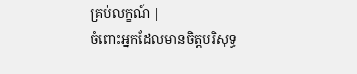គ្រប់លក្ខណ៍ |
ចំពោះអ្នកដែលមានចិត្តបរិសុទ្ធ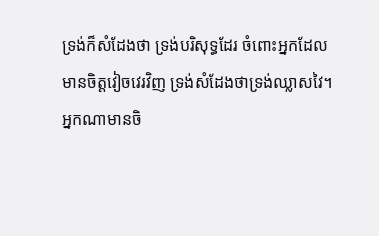ទ្រង់ក៏សំដែងថា ទ្រង់បរិសុទ្ធដែរ ចំពោះអ្នកដែលមានចិត្តវៀចវេរវិញ ទ្រង់សំដែងថាទ្រង់ឈ្លាសវៃ។
អ្នកណាមានចិ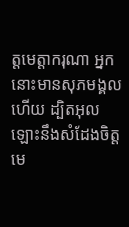ត្ដមេត្ដាករុណា អ្នកនោះមានសុភមង្គលហើយ ដ្បិតអុលឡោះនឹងសំដែងចិត្ត មេ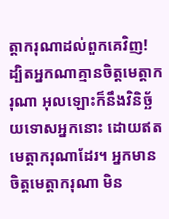ត្ដាករុណាដល់ពួកគេវិញ!
ដ្បិតអ្នកណាគ្មានចិត្ដមេត្ដាករុណា អុលឡោះក៏នឹងវិនិច្ឆ័យទោសអ្នកនោះ ដោយឥតមេត្ដាករុណាដែរ។ អ្នកមានចិត្ដមេត្ដាករុណា មិន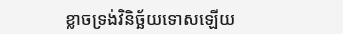ខ្លាចទ្រង់វិនិច្ឆ័យទោសឡើយ